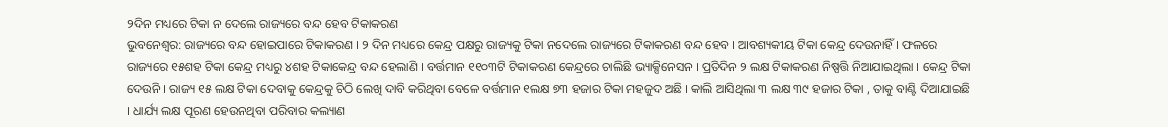୨ଦିନ ମଧ୍ୟରେ ଟିକା ନ ଦେଲେ ରାଜ୍ୟରେ ବନ୍ଦ ହେବ ଟିକାକରଣ
ଭୁବନେଶ୍ୱର: ରାଜ୍ୟରେ ବନ୍ଦ ହୋଇପାରେ ଟିକାକରଣ । ୨ ଦିନ ମଧ୍ୟରେ କେନ୍ଦ୍ର ପକ୍ଷରୁ ରାଜ୍ୟକୁ ଟିକା ନଦେଲେ ରାଜ୍ୟରେ ଟିକାକରଣ ବନ୍ଦ ହେବ । ଆବଶ୍ୟକୀୟ ଟିକା କେନ୍ଦ୍ର ଦେଉନାହିଁ । ଫଳରେ ରାଜ୍ୟରେ ୧୫ଶହ ଟିକା କେନ୍ଦ୍ର ମଧ୍ୟରୁ ୪ଶହ ଟିକାକେନ୍ଦ୍ର ବନ୍ଦ ହେଲାଣି । ବର୍ତ୍ତମାନ ୧୧୦୩ଟି ଟିକାକରଣ କେନ୍ଦ୍ରରେ ଚାଲିଛି ଭ୍ୟାକ୍ସିନେସନ । ପ୍ରତିଦିନ ୨ ଲକ୍ଷ ଟିକାକରଣ ନିଷ୍ପତ୍ତି ନିଆଯାଇଥିଲା । କେନ୍ଦ୍ର ଟିକା ଦେଉନି । ରାଜ୍ୟ ୧୫ ଲକ୍ଷ ଟିକା ଦେବାକୁ କେନ୍ଦ୍ରକୁ ଚିଠି ଲେଖି ଦାବି କରିଥିବା ବେଳେ ବର୍ତ୍ତମାନ ୧ଲକ୍ଷ ୭୩ ହଜାର ଟିକା ମହଜୁଦ ଅଛି । କାଲି ଆସିଥିଲା ୩ ଲକ୍ଷ ୩୯ ହଜାର ଟିକା , ତାକୁ ବାଣ୍ଟି ଦିଆଯାଇଛି । ଧାର୍ଯ୍ୟ ଲକ୍ଷ ପୂରଣ ହେଉନଥିବା ପରିବାର କଲ୍ୟାଣ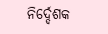ନିର୍ଦ୍ଦେଶକ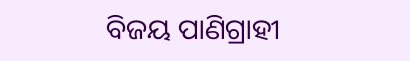ବିଜୟ ପାଣିଗ୍ରାହୀ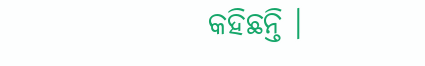କହିଛନ୍ତି ।